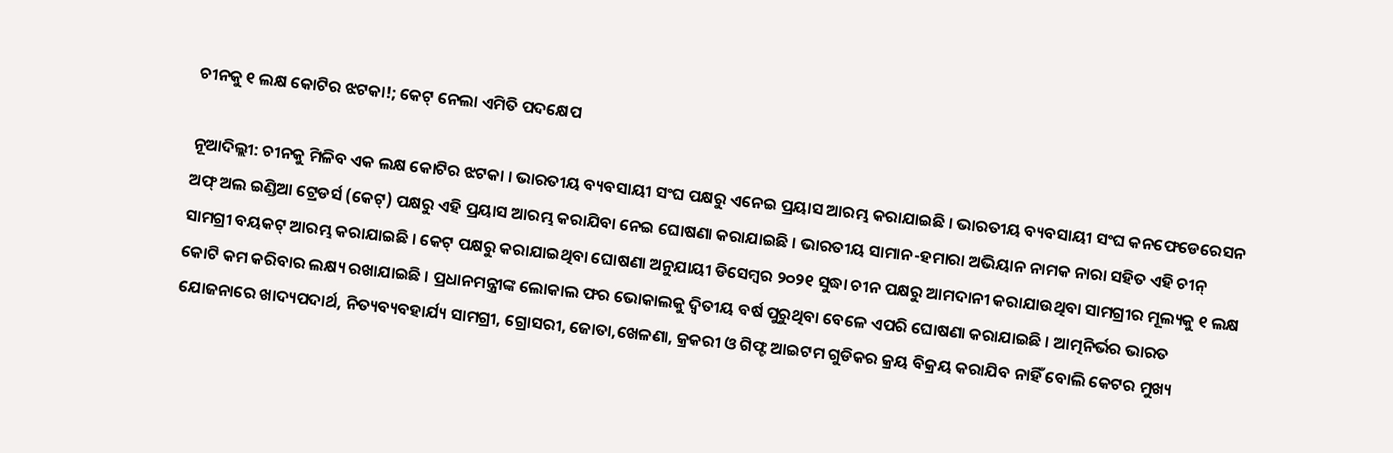ଚୀନକୁ ୧ ଲକ୍ଷ କୋଟିର ଝଟକା!; କେଟ୍ ନେଲା ଏମିତି ପଦକ୍ଷେପ

ନୂଆଦିଲ୍ଲୀ: ଚୀନକୁ ମିଳିବ ଏକ ଲକ୍ଷ କୋଟିର ଝଟକା । ଭାରତୀୟ ବ୍ୟବସାୟୀ ସଂଘ ପକ୍ଷରୁ ଏନେଇ ପ୍ରୟାସ ଆରମ୍ଭ କରାଯାଇଛି । ଭାରତୀୟ ବ୍ୟବସାୟୀ ସଂଘ କନଫେଡେରେସନ ଅଫ୍ ଅଲ ଇଣ୍ଡିଆ ଟ୍ରେଡର୍ସ (କେଟ୍) ପକ୍ଷରୁ ଏହି ପ୍ରୟାସ ଆରମ୍ଭ କରାଯିବା ନେଇ ଘୋଷଣା କରାଯାଇଛି । ଭାରତୀୟ ସାମାନ-ହମାରା ଅଭିୟାନ ନାମକ ନାରା ସହିତ ଏହି ଚୀନ୍ ସାମଗ୍ରୀ ବୟକଟ୍ ଆରମ୍ଭ କରାଯାଇଛି । କେଟ୍ ପକ୍ଷରୁ କରାଯାଇଥିବା ଘୋଷଣା ଅନୁଯାୟୀ ଡିସେମ୍ବର ୨୦୨୧ ସୁଦ୍ଧା ଚୀନ ପକ୍ଷରୁ ଆମଦାନୀ କରାଯାଉଥିବା ସାମଗ୍ରୀର ମୂଲ୍ୟକୁ ୧ ଲକ୍ଷ କୋଟି କମ କରିବାର ଲକ୍ଷ୍ୟ ରଖାଯାଇଛି । ପ୍ରଧାନମନ୍ତ୍ରୀଙ୍କ ଲୋକାଲ ଫର ଭୋକାଲକୁ ଦ୍ୱିତୀୟ ବର୍ଷ ପୁରୁଥିବା ବେଳେ ଏପରି ଘୋଷଣା କରାଯାଇଛି । ଆତ୍ମନିର୍ଭର ଭାରତ ଯୋଜନାରେ ଖାଦ୍ୟପଦାର୍ଥ, ନିତ୍ୟବ୍ୟବହାର୍ଯ୍ୟ ସାମଗ୍ରୀ, ଗ୍ରୋସରୀ, ଜୋତା,ଖେଳଣା, କ୍ରକରୀ ଓ ଗିଫ୍ଟ ଆଇଟମ ଗୁଡିକର କ୍ରୟ ବିକ୍ରୟ କରାଯିବ ନାହିଁ ବୋଲି କେଟର ମୁଖ୍ୟ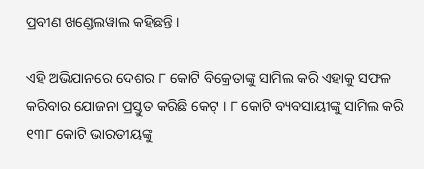ପ୍ରବୀଣ ଖଣ୍ଡେଲୱାଲ କହିଛନ୍ତି ।

ଏହି ଅଭିଯାନରେ ଦେଶର ୮ କୋଟି ବିକ୍ରେତାଙ୍କୁ ସାମିଲ କରି ଏହାକୁ ସଫଳ କରିବାର ଯୋଜନା ପ୍ରସ୍ତୁତ କରିଛି କେଟ୍ । ୮ କୋଟି ବ୍ୟବସାୟୀଙ୍କୁ ସାମିଲ କରି ୧୩୮ କୋଟି ଭାରତୀୟଙ୍କୁ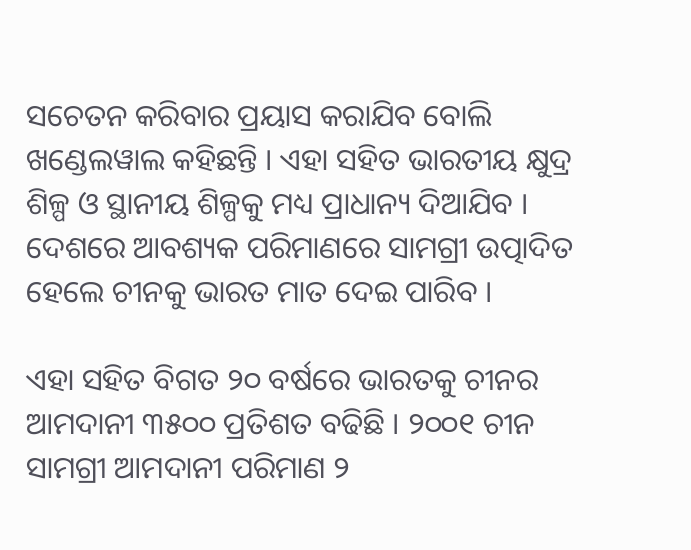ସଚେତନ କରିବାର ପ୍ରୟାସ କରାଯିବ ବୋଲି ଖଣ୍ଡେଲୱାଲ କହିଛନ୍ତି । ଏହା ସହିତ ଭାରତୀୟ କ୍ଷୁଦ୍ର ଶିଳ୍ପ ଓ ସ୍ଥାନୀୟ ଶିଳ୍ପକୁ ମଧ୍ୟ ପ୍ରାଧାନ୍ୟ ଦିଆଯିବ । ଦେଶରେ ଆବଶ୍ୟକ ପରିମାଣରେ ସାମଗ୍ରୀ ଉତ୍ପାଦିତ ହେଲେ ଚୀନକୁ ଭାରତ ମାତ ଦେଇ ପାରିବ ।

ଏହା ସହିତ ବିଗତ ୨୦ ବର୍ଷରେ ଭାରତକୁ ଚୀନର ଆମଦାନୀ ୩୫୦୦ ପ୍ରତିଶତ ବଢିଛି । ୨୦୦୧ ଚୀନ ସାମଗ୍ରୀ ଆମଦାନୀ ପରିମାଣ ୨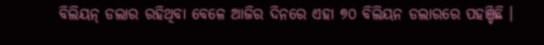ବିଲିୟନ୍ ଡଲାର ରହିଥିବା ବେଳେ ଆଜିର ଦିନରେ ଏହା ୭୦ ବିଲିୟନ ଡଲାରରେ ପହଞ୍ଚିଛି ।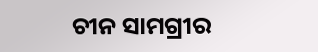ଚୀନ ସାମଗ୍ରୀର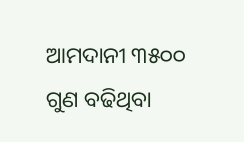ଆମଦାନୀ ୩୫୦୦ ଗୁଣ ବଢିଥିବା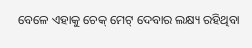ବେଳେ ଏହାକୁ ଚେକ୍ ମେଟ୍ ଦେବାର ଲକ୍ଷ୍ୟ ରହିଥିବା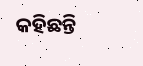କହିଛନ୍ତି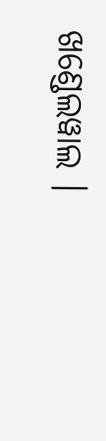ଖଣ୍ଡେଲୱାଲ ।